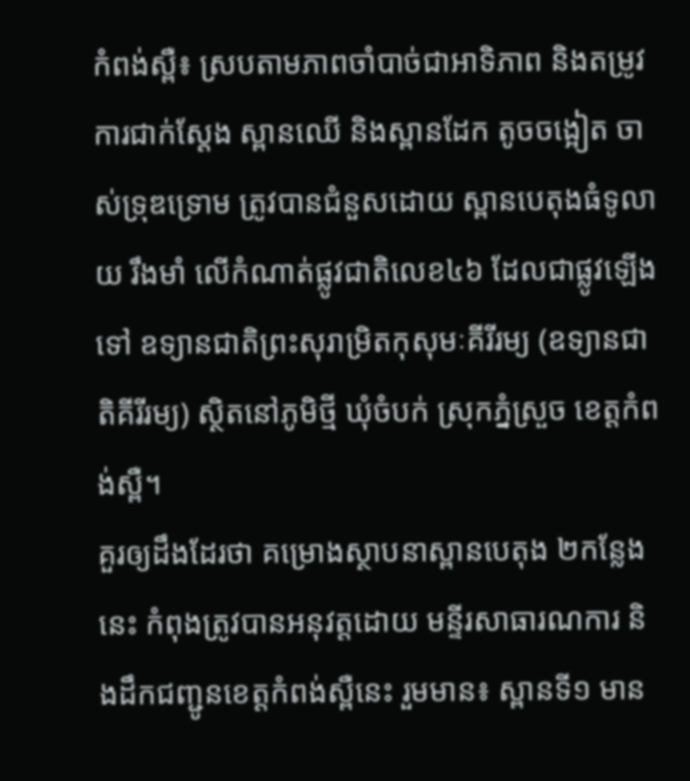កំពង់ស្ពឺ៖ ស្របតាមភាពចាំបាច់ជាអាទិភាព និងតម្រូវការជាក់ស្តែង ស្ពានឈើ និងស្ពានដែក តូចចង្អៀត ចាស់ទ្រុឌទ្រោម ត្រូវបានជំនួសដោយ ស្ពានបេតុងធំទូលាយ រឹងមាំ លើកំណាត់ផ្លូវជាតិលេខ៤៦ ដែលជាផ្លូវឡើងទៅ ឧទ្យានជាតិព្រះសុរាម្រិតកុសុមៈគីរីរម្យ (ឧទ្យានជាតិគីរីរម្យ) ស្ថិតនៅភូមិថ្មី ឃុំចំបក់ ស្រុកភ្នំស្រួច ខេត្តកំពង់ស្ពឺ។
គួរឲ្យដឹងដែរថា គម្រោងស្ថាបនាស្ពានបេតុង ២កន្លែងនេះ កំពុងត្រូវបានអនុវត្តដោយ មន្ទីរសាធារណការ និងដឹកជញ្ជូនខេត្តកំពង់ស្ពឺនេះ រួមមាន៖ ស្ពានទី១ មាន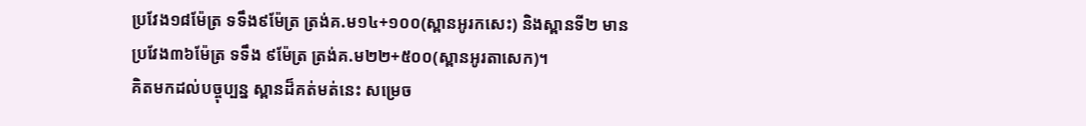ប្រវែង១៨ម៉ែត្រ ទទឹង៩ម៉ែត្រ ត្រង់គ.ម១៤+១០០(ស្ពានអូរកសេះ) និងស្ពានទី២ មានប្រវែង៣៦ម៉ែត្រ ទទឹង ៩ម៉ែត្រ ត្រង់គ.ម២២+៥០០(ស្ពានអូរតាសេក)។
គិតមកដល់បច្ចុប្បន្ន ស្ពានដ៏គត់មត់នេះ សម្រេច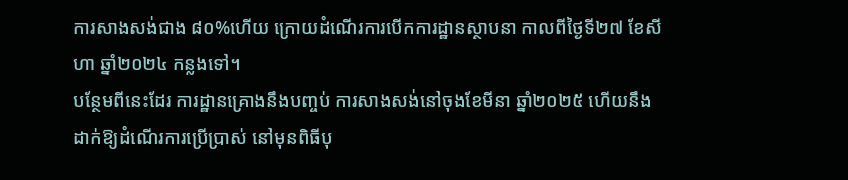ការសាងសង់ជាង ៨០%ហើយ ក្រោយដំណើរការបើកការដ្ឋានស្ថាបនា កាលពីថ្ងៃទី២៧ ខែសីហា ឆ្នាំ២០២៤ កន្លងទៅ។
បន្ថែមពីនេះដែរ ការដ្ឋានគ្រោងនឹងបញ្ចប់ ការសាងសង់នៅចុងខែមីនា ឆ្នាំ២០២៥ ហើយនឹងដាក់ឱ្យដំណើរការប្រើប្រាស់ នៅមុនពិធីបុ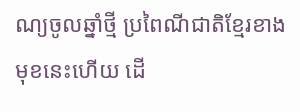ណ្យចូលឆ្នាំថ្មី ប្រពៃណីជាតិខ្មែរខាងមុខនេះហើយ ដើ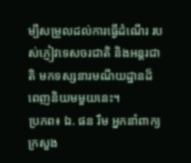ម្បីសម្រួលដល់ការធ្វើដំណើរ របស់ភ្ញៀវទេសចរជាតិ និងអន្តរជាតិ មកទស្សនារមណីយដ្ឋានដ៏ពេញនិយមមួយនេះ។
ប្រភព៖ ឯ. ផន រឹម អ្នកនាំពាក្យក្រសួង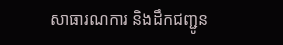សាធារណការ និងដឹកជញ្ជូន